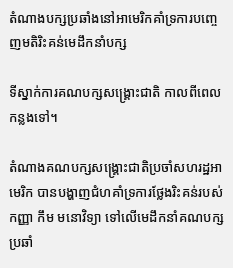តំណាងបក្សប្រឆាំងនៅអាមេរិកគាំទ្រការបញ្ចេញមតិរិះគន់មេដឹកនាំបក្ស

ទីស្នាក់ការគណបក្សសង្គ្រោះជាតិ កាលពីពេលកន្លងទៅ។

តំណាងគណបក្សសង្គ្រោះជាតិប្រចាំសហរដ្ឋអាមេរិក បានបង្ហាញជំហគាំទ្រការថ្លែងរិះគន់របស់កញ្ញា កឹម មនោវិទ្យា ទៅលើមេដឹកនាំគណបក្សប្រឆាំ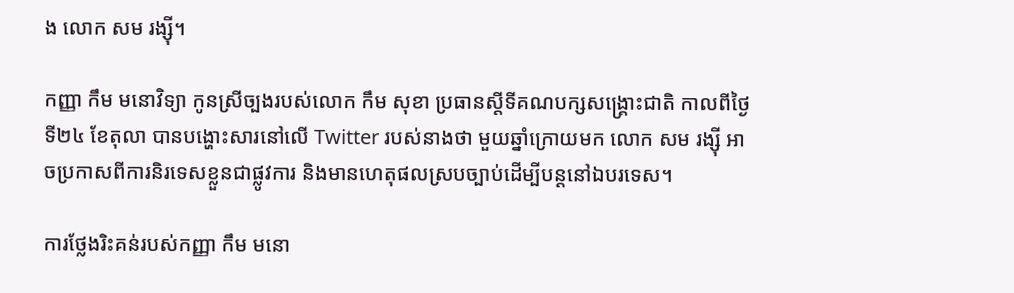ង លោក សម រង្ស៊ី។

កញ្ញា កឹម មនោវិទ្យា កូនស្រីច្បងរបស់លោក កឹម សុខា ប្រធានស្ដីទីគណបក្សសង្គ្រោះជាតិ កាលពីថ្ងៃទី២៤ ខែតុលា បានបង្ហោះសារនៅលើ Twitter របស់នាងថា មួយឆ្នាំក្រោយមក លោក សម រង្ស៊ី អាចប្រកាសពីការនិរទេសខ្លួនជាផ្លូវការ និងមានហេតុផលស្របច្បាប់ដើម្បីបន្តនៅឯបរទេស។

ការថ្លែងរិះគន់របស់កញ្ញា កឹម មនោ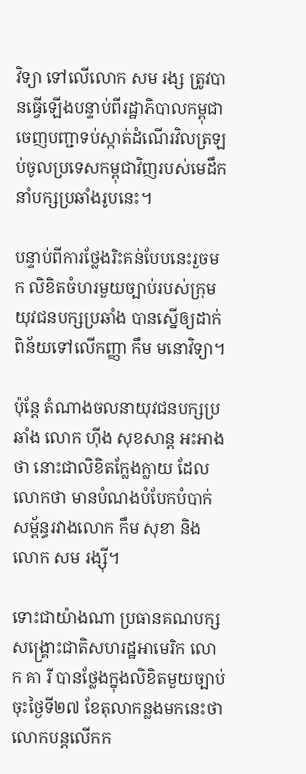វិទ្យា ទៅលើលោក សម រង្ស ត្រូវបានធ្វើឡើងបន្ទាប់ពីរដ្ឋាភិបាលកម្ពុជាចេញបញ្ជាទប់ស្កាត់ដំណើរវិលត្រឡប់ចូលប្រទេសកម្ពុជាវិញរបស់មេដឹកនាំបក្សប្រឆាំងរូបនេះ។

បន្ទាប់ពីការថ្លែងរិះគន់បែបនេះរួចមក លិខិតចំហរមួយច្បាប់របស់ក្រុមយុវជនបក្សប្រឆាំង បានស្នើឲ្យដាក់ពិន័យទៅលើកញ្ញា កឹម មនោវិទ្យា។

ប៉ុន្តែ តំណាងចលនាយុវជនបក្សប្រឆាំង លោក ហ៊ីង សុខសាន្ត អះអាងថា នោះជាលិខិតក្លែងក្លាយ ដែលលោកថា មានបំណងបំបែកបំបាក់សម្ព័ន្ធរវាងលោក កឹម សុខា និងលោក សម រង្ស៊ី។

ទោះជាយ៉ាងណា ប្រធានគណបក្សសង្គ្រោះជាតិសហរដ្ឋអាមេរិក លោក គា រី បានថ្លែងក្នុងលិខិតមួយច្បាប់ចុះថ្ងៃទី២៧ ខែតុលាកន្លងមកនេះថា លោកបន្តលើកក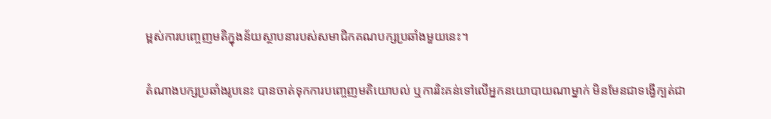ម្ពស់ការបញ្ចេញមតិក្នុងន័យស្ថាបនារបស់សមាជិកគណបក្សប្រឆាំងមួយនេះ។

តំណាងបក្សប្រឆាំងរូបនេះ បានចាត់ទុកការបញ្ចេញមតិយោបល់ ឬការរិះគន់ទៅលើអ្នកនយោបាយណាម្នាក់ មិនមែនជាទង្វើក្បត់ជា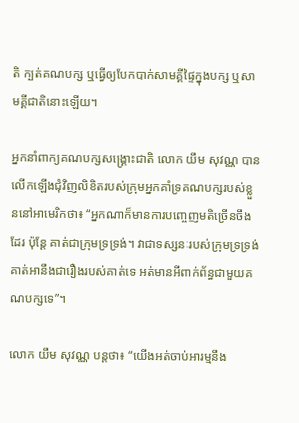តិ ក្បត់គណបក្ស ឬធ្វើឲ្យបែកបាក់សាមគ្គីផ្ទៃក្នុងបក្ស ឬសាមគ្គីជាតិនោះឡើយ។

អ្នកនាំពាក្យគណបក្សសង្រ្គោះជាតិ លោក យឹម សុវណ្ណ បានលើកឡើងជុំវិញលិខិតរបស់ក្រុមអ្នកគាំទ្រគណបក្សរបស់ខ្លួននៅអាមេរិកថា៖ “អ្នកណាក៏មានការបញ្ចេញមតិច្រើនចឹងដែរ ប៉ុន្តែ គាត់ជាក្រុមទ្រទ្រង់។ វាជាទស្សនៈរបស់ក្រុមទ្រទ្រង់គាត់អានឹងជារឿងរបស់គាត់ទេ អត់មានអីពាក់ព័ន្ធជាមួយគណបក្សទេ”។

លោក យឹម សុវណ្ណ បន្តថា៖ “យើងអត់ចាប់អារម្មនឹង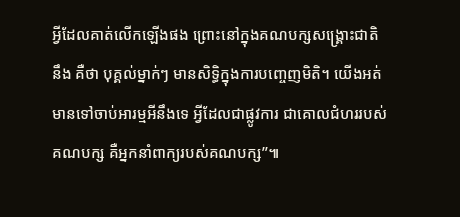អ្វីដែលគាត់លើកឡើងផង ព្រោះនៅក្នុងគណបក្សសង្រ្គោះជាតិ នឹង គឺថា បុគ្គល់ម្នាក់ៗ មានសិទ្ធិក្នុងការបញ្ចេញមិតិ។ យើងអត់មានទៅចាប់អារម្មអីនឹងទេ អ្វីដែលជាផ្លូវការ ជាគោលជំហររបស់គណបក្ស គឺអ្នកនាំពាក្យរបស់គណបក្ស”៕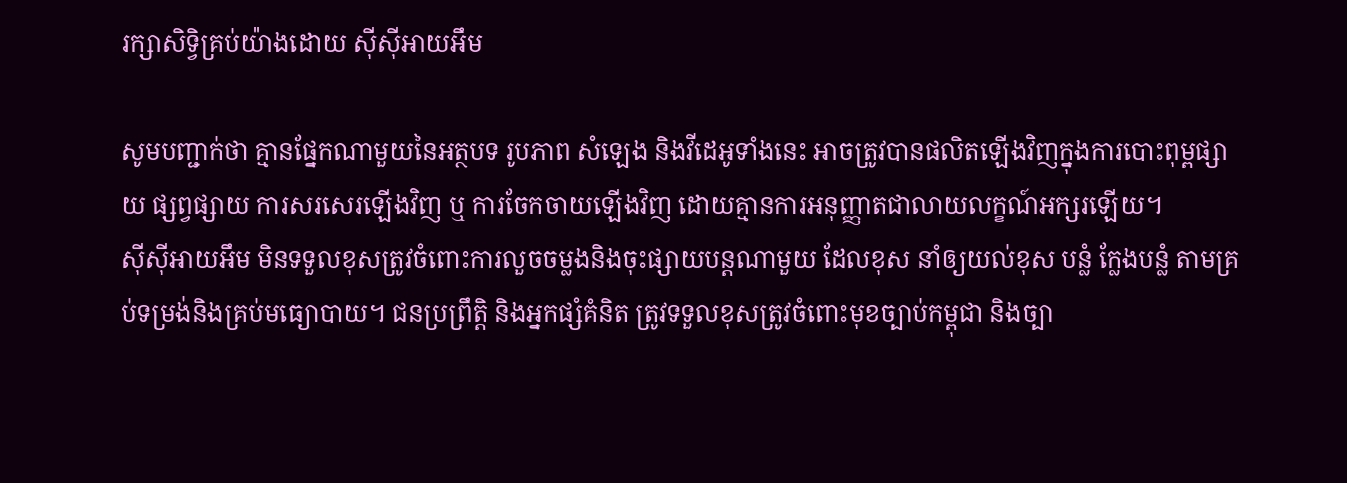រក្សាសិទ្វិគ្រប់យ៉ាងដោយ ស៊ីស៊ីអាយអឹម

សូមបញ្ជាក់ថា គ្មានផ្នែកណាមួយនៃអត្ថបទ រូបភាព សំឡេង និងវីដេអូទាំងនេះ អាចត្រូវបានផលិតឡើងវិញក្នុងការបោះពុម្ពផ្សាយ ផ្សព្វផ្សាយ ការសរសេរឡើងវិញ ឬ ការចែកចាយឡើងវិញ ដោយគ្មានការអនុញ្ញាតជាលាយលក្ខណ៍អក្សរឡើយ។
ស៊ីស៊ីអាយអឹម មិនទទួលខុសត្រូវចំពោះការលួចចម្លងនិងចុះផ្សាយបន្តណាមួយ ដែលខុស នាំឲ្យយល់ខុស បន្លំ ក្លែងបន្លំ តាមគ្រប់ទម្រង់និងគ្រប់មធ្យោបាយ។ ជនប្រព្រឹត្តិ និងអ្នកផ្សំគំនិត ត្រូវទទួលខុសត្រូវចំពោះមុខច្បាប់កម្ពុជា និងច្បា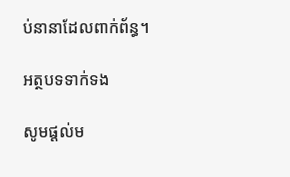ប់នានាដែលពាក់ព័ន្ធ។

អត្ថបទទាក់ទង

សូមផ្ដល់ម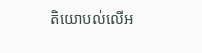តិយោបល់លើអ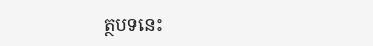ត្ថបទនេះ